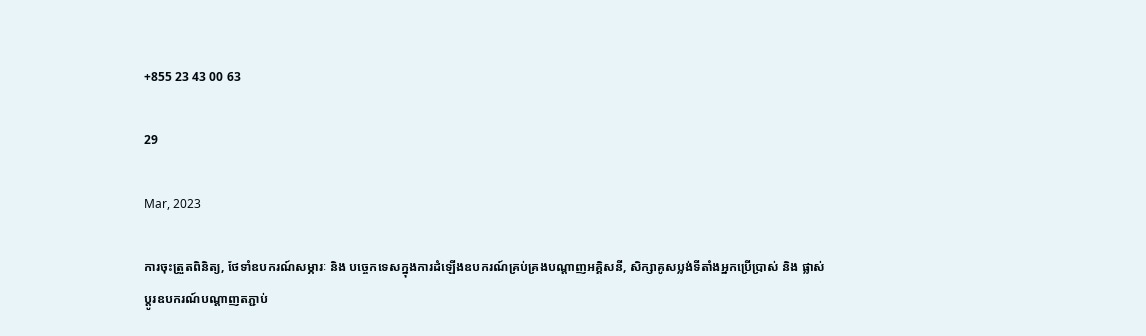+855 23 43 00 63

29

Mar, 2023

ការចុះត្រួតពិនិត្យ, ថែទាំឧបករណ៍សម្ភារៈ និង បច្ចេកទេសក្នុងការដំឡើងឧបករណ៍គ្រប់គ្រងបណ្តាញអគ្គិសនី, សិក្សាគូសប្លង់ទីតាំងអ្នកប្រើប្រាស់ និង ផ្លាស់ប្តូរឧបករណ៍បណ្តាញតភ្ជាប់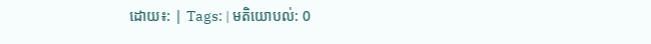ដោយ៖: | Tags: | មតិយោបល់: 0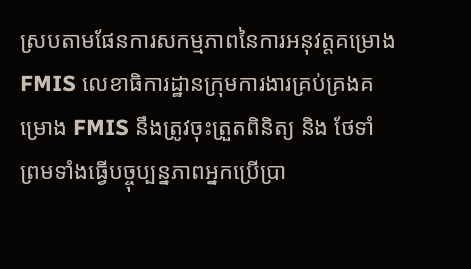ស្របតាមផែនការសកម្មភាពនៃការអនុវត្តគម្រោង FMIS លេខាធិការដ្ឋានក្រុមការងារគ្រប់គ្រងគម្រោង FMIS នឹងត្រូវចុះត្រួតពិនិត្យ និង ថែទាំ ព្រមទាំងធ្វើបច្ចុប្បន្នភាពអ្នកប្រើប្រា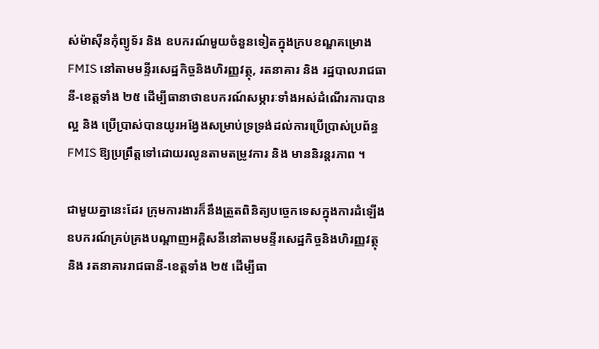ស់ម៉ាស៊ីនកុំព្យូទ័រ និង ឧបករណ៍មួយចំនួនទៀតក្នុងក្របខណ្ឌគម្រោង FMIS នៅតាមមន្ទីរសេដ្ឋកិច្ចនិងហិរញ្ញវត្ថុ, រតនាគារ និង រដ្ឋបាលរាជធានី-ខេត្តទាំង ២៥ ដើម្បីធានាថាឧបករណ៍សម្ភារៈទាំងអស់ដំណើរការបានល្អ និង ប្រើប្រាស់បានយូរអង្វែងសម្រាប់ទ្រទ្រង់ដល់ការប្រើប្រាស់ប្រព័ន្ធ FMIS ឱ្យប្រព្រឹត្តទៅដោយរលូនតាមតម្រូវការ និង មាននិរន្តរភាព ។

ជាមួយគ្នានេះដែរ ក្រុមការងារក៏នឹងត្រួតពិនិត្យបច្ចេកទេសក្នុងការដំឡើងឧបករណ៍គ្រប់គ្រងបណ្តាញអគ្គិសនីនៅតាមមន្ទីរសេដ្ឋកិច្ចនិងហិរញ្ញវត្ថុ និង រតនាគាររាជធានី-ខេត្តទាំង ២៥ ដើម្បីធា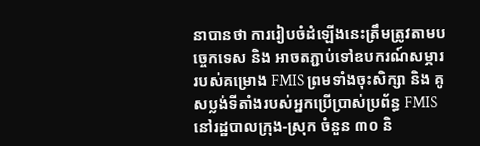នាបានថា ការរៀបចំដំឡើងនេះត្រឹមត្រូវតាមបច្ចេកទេស និង អាចតភ្ជាប់ទៅឧបករណ៍សម្ភាររបស់គម្រោង FMIS ព្រមទាំងចុះសិក្សា និង គូសប្លង់ទីតាំងរបស់អ្នកប្រើប្រាស់ប្រព័ន្ធ FMIS នៅរដ្ឋបាលក្រុង-ស្រុក ចំនួន ៣០ និ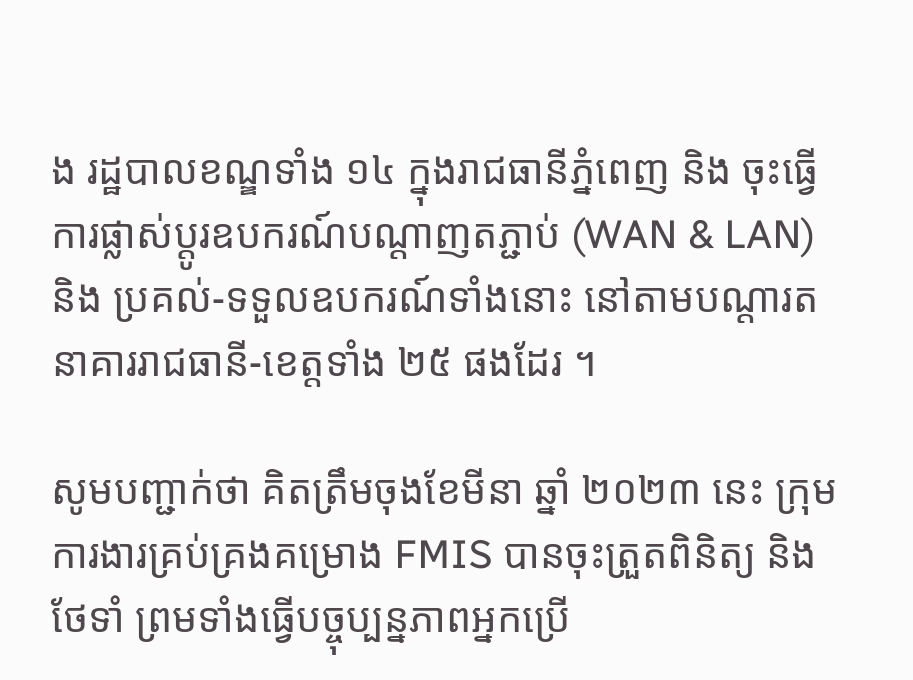ង រដ្ឋបាលខណ្ឌទាំង ១៤ ក្នុងរាជធានីភ្នំពេញ និង ចុះធ្វើការផ្លាស់ប្តូរឧបករណ៍បណ្តាញតភ្ជាប់ (WAN & LAN) និង ប្រគល់-ទទួលឧបករណ៍ទាំងនោះ នៅតាមបណ្តារតនាគាររាជធានី-ខេត្តទាំង ២៥ ផងដែរ ។

សូមបញ្ជាក់ថា គិតត្រឹមចុងខែមីនា ឆ្នាំ ២០២៣ នេះ ក្រុមការងារគ្រប់គ្រងគម្រោង FMIS បានចុះត្រួតពិនិត្យ និង ថែទាំ ព្រមទាំងធ្វើបច្ចុប្បន្នភាពអ្នកប្រើ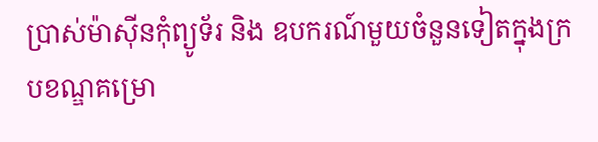ប្រាស់ម៉ាស៊ីនកុំព្យូទ័រ និង ឧបករណ៍មួយចំនួនទៀតក្នុងក្របខណ្ឌគម្រោ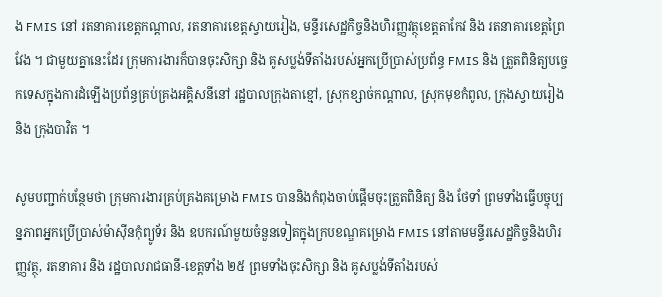ង FMIS នៅ រតនាគារខេត្តកណ្តាល, រតនាគារខេត្តស្វាយរៀង, មន្ទីរសេដ្ឋកិច្ចនិងហិរញ្ញវត្ថុខេត្តតាកែវ និង រតនាគារខេត្តព្រៃវែង ។ ជាមួយគ្នានេះដែរ ក្រុមការងារក៏បានចុះសិក្សា និង គូសប្លង់ទីតាំងរបស់អ្នកប្រើប្រាស់ប្រព័ន្ធ FMIS និង ត្រួតពិនិត្យបច្ចេកទេសក្នុងការដំឡើងប្រព័ន្ធគ្រប់គ្រងអគ្គិសនីនៅ រដ្ឋបាលក្រុងតាខ្មៅ, ស្រុកខ្សាច់កណ្តាល, ស្រុកមុខកំពូល, ក្រុងស្វាយរៀង និង ក្រុងបាវិត ។

សូមបញ្ជាក់បន្ថែមថា ក្រុមការងារគ្រប់គ្រងគម្រោង FMIS បាននិងកំពុងចាប់ផ្តើមចុះត្រួតពិនិត្យ និង ថែទាំ ព្រមទាំងធ្វើបច្ចុប្បន្នភាពអ្នកប្រើប្រាស់ម៉ាស៊ីនកុំព្យូទ័រ និង ឧបករណ៍មួយចំនួនទៀតក្នុងក្របខណ្ឌគម្រោង FMIS នៅតាមមន្ទីរសេដ្ឋកិច្ចនិងហិរញ្ញវត្ថុ, រតនាគារ និង រដ្ឋបាលរាជធានី-ខេត្តទាំង ២៥ ព្រមទាំងចុះសិក្សា និង គូសប្លង់ទីតាំងរបស់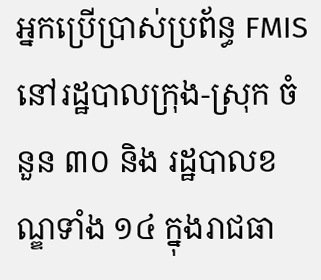អ្នកប្រើប្រាស់ប្រព័ន្ធ FMIS នៅរដ្ឋបាលក្រុង-ស្រុក ចំនួន ៣០ និង រដ្ឋបាលខណ្ឌទាំង ១៤ ក្នុងរាជធា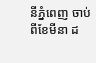នីភ្នំពេញ ចាប់ពីខែមីនា ដ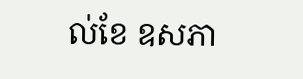ល់ខែ ឧសភា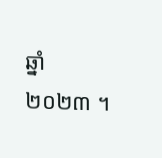ឆ្នាំ ២០២៣ ។